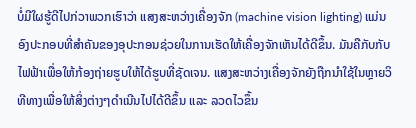ບໍ່ມີໃຜຮູ້ດີໄປກ່ວາພວກເຮົາວ່າ ແສງສະຫວ່າງເຄື່ອງຈັກ (machine vision lighting) ແມ່ນອົງປະກອບທີ່ສຳຄັນຂອງອຸປະກອນຊ່ວຍໃນການເຮັດໃຫ້ເຄື່ອງຈັກເຫັນໄດ້ດີຂຶ້ນ. ມັນຄືກັບກັບໄຟຟ້າເພື່ອໃຫ້ກ້ອງຖ່າຍຮູບໃຫ້ໄດ້ຮູບທີ່ຊັດເຈນ. ແສງສະຫວ່າງເຄື່ອງຈັກຍັງຖືກນຳໃຊ້ໃນຫຼາຍວິທີທາງເພື່ອໃຫ້ສິ່ງຕ່າງໆດຳເນີນໄປໄດ້ດີຂຶ້ນ ແລະ ລວດໄວຂຶ້ນ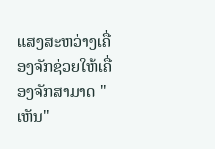ແສງສະຫວ່າງເຄື່ອງຈັກຊ່ວຍໃຫ້ເຄື່ອງຈັກສາມາດ "ເຫັນ"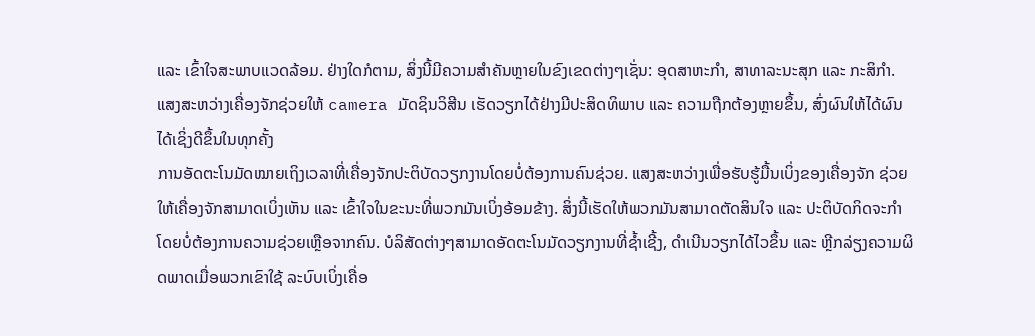ແລະ ເຂົ້າໃຈສະພາບແວດລ້ອມ. ຢ່າງໃດກໍຕາມ, ສິ່ງນີ້ມີຄວາມສຳຄັນຫຼາຍໃນຂົງເຂດຕ່າງໆເຊັ່ນ: ອຸດສາຫະກຳ, ສາທາລະນະສຸກ ແລະ ກະສິກຳ. ແສງສະຫວ່າງເຄື່ອງຈັກຊ່ວຍໃຫ້ camera ມັດຊິນວິສີນ ເຮັດວຽກໄດ້ຢ່າງມີປະສິດທິພາບ ແລະ ຄວາມຖືກຕ້ອງຫຼາຍຂຶ້ນ, ສົ່ງຜົນໃຫ້ໄດ້ຜົນໄດ້ເຊິ່ງດີຂຶ້ນໃນທຸກຄັ້ງ
ການອັດຕະໂນມັດໝາຍເຖິງເວລາທີ່ເຄື່ອງຈັກປະຕິບັດວຽກງານໂດຍບໍ່ຕ້ອງການຄົນຊ່ວຍ. ແສງສະຫວ່າງເພື່ອຮັບຮູ້ມື້ນເບິ່ງຂອງເຄື່ອງຈັກ ຊ່ວຍໃຫ້ເຄື່ອງຈັກສາມາດເບິ່ງເຫັນ ແລະ ເຂົ້າໃຈໃນຂະນະທີ່ພວກມັນເບິ່ງອ້ອມຂ້າງ. ສິ່ງນີ້ເຮັດໃຫ້ພວກມັນສາມາດຕັດສິນໃຈ ແລະ ປະຕິບັດກິດຈະກຳໂດຍບໍ່ຕ້ອງການຄວາມຊ່ວຍເຫຼືອຈາກຄົນ. ບໍລິສັດຕ່າງໆສາມາດອັດຕະໂນມັດວຽກງານທີ່ຊ້ຳເຊີ້ງ, ດຳເນີນວຽກໄດ້ໄວຂຶ້ນ ແລະ ຫຼີກລ່ຽງຄວາມຜິດພາດເມື່ອພວກເຂົາໃຊ້ ລະບົບເບິ່ງເຄື່ອ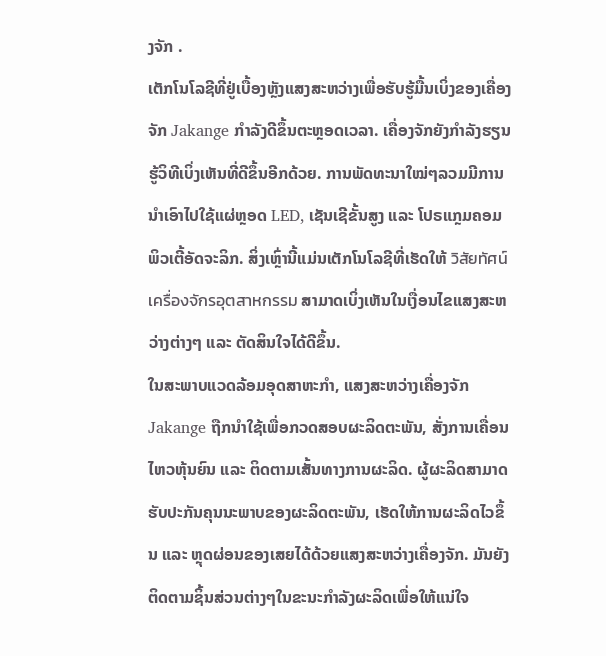ງຈັກ .
ເຕັກໂນໂລຊີທີ່ຢູ່ເບື້ອງຫຼັງແສງສະຫວ່າງເພື່ອຮັບຮູ້ມື້ນເບິ່ງຂອງເຄື່ອງຈັກ Jakange ກຳລັງດີຂຶ້ນຕະຫຼອດເວລາ. ເຄື່ອງຈັກຍັງກຳລັງຮຽນຮູ້ວິທີເບິ່ງເຫັນທີ່ດີຂຶ້ນອີກດ້ວຍ. ການພັດທະນາໃໝ່ໆລວມມີການນຳເອົາໄປໃຊ້ແຜ່ຫຼອດ LED, ເຊັນເຊີຂັ້ນສູງ ແລະ ໂປຣແກຼມຄອມພິວເຕີ້ອັດຈະລິກ. ສິ່ງເຫຼົ່ານີ້ແມ່ນເຕັກໂນໂລຊີທີ່ເຮັດໃຫ້ วิสัยทัศน์เครื่องจักรอุตสาหกรรม ສາມາດເບິ່ງເຫັນໃນເງື່ອນໄຂແສງສະຫວ່າງຕ່າງໆ ແລະ ຕັດສິນໃຈໄດ້ດີຂຶ້ນ.
ໃນສະພາບແວດລ້ອມອຸດສາຫະກຳ, ແສງສະຫວ່າງເຄື່ອງຈັກ Jakange ຖືກນຳໃຊ້ເພື່ອກວດສອບຜະລິດຕະພັນ, ສັ່ງການເຄື່ອນໄຫວຫຸ້ນຍົນ ແລະ ຕິດຕາມເສັ້ນທາງການຜະລິດ. ຜູ້ຜະລິດສາມາດຮັບປະກັນຄຸນນະພາບຂອງຜະລິດຕະພັນ, ເຮັດໃຫ້ການຜະລິດໄວຂຶ້ນ ແລະ ຫຼຸດຜ່ອນຂອງເສຍໄດ້ດ້ວຍແສງສະຫວ່າງເຄື່ອງຈັກ. ມັນຍັງຕິດຕາມຊິ້ນສ່ວນຕ່າງໆໃນຂະນະກຳລັງຜະລິດເພື່ອໃຫ້ແນ່ໃຈ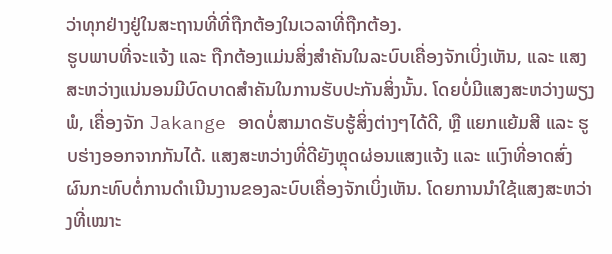ວ່າທຸກຢ່າງຢູ່ໃນສະຖານທີ່ທີ່ຖືກຕ້ອງໃນເວລາທີ່ຖືກຕ້ອງ.
ຮູບພາບທີ່ຈະແຈ້ງ ແລະ ຖືກຕ້ອງແມ່ນສິ່ງສຳຄັນໃນລະບົບເຄື່ອງຈັກເບິ່ງເຫັນ, ແລະ ແສງສະຫວ່າງແນ່ນອນມີບົດບາດສຳຄັນໃນການຮັບປະກັນສິ່ງນັ້ນ. ໂດຍບໍ່ມີແສງສະຫວ່າງພຽງພໍ, ເຄື່ອງຈັກ Jakange ອາດບໍ່ສາມາດຮັບຮູ້ສິ່ງຕ່າງໆໄດ້ດີ, ຫຼື ແຍກແຍ້ມສີ ແລະ ຮູບຮ່າງອອກຈາກກັນໄດ້. ແສງສະຫວ່າງທີ່ດີຍັງຫຼຸດຜ່ອນແສງແຈ້ງ ແລະ ແເງົາທີ່ອາດສົ່ງຜົນກະທົບຕໍ່ການດຳເນີນງານຂອງລະບົບເຄື່ອງຈັກເບິ່ງເຫັນ. ໂດຍການນຳໃຊ້ແສງສະຫວ່າງທີ່ເໝາະ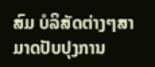ສົມ ບໍລິສັດຕ່າງໆສາມາດປັບປຸງການ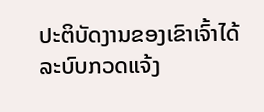ປະຕິບັດງານຂອງເຂົາເຈົ້າໄດ້ ລະບົບກວດແຈ້ງ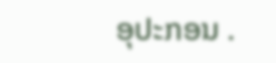ອຸປະກອນ .